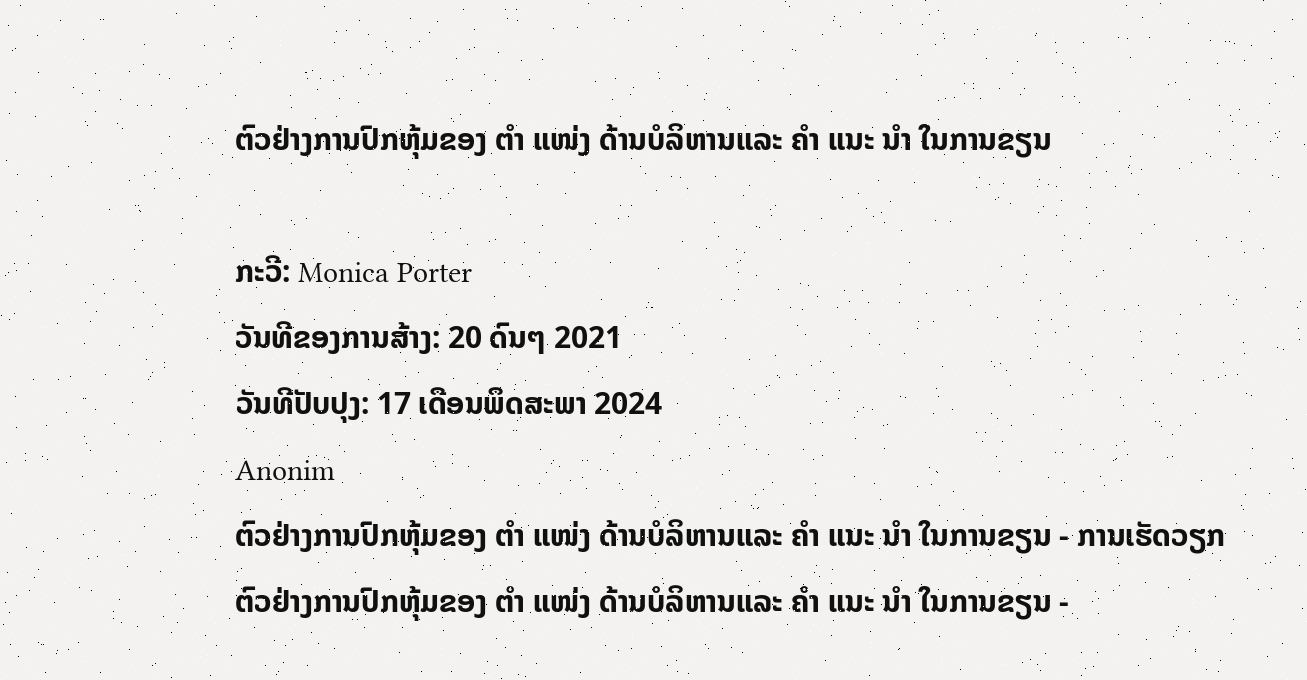ຕົວຢ່າງການປົກຫຸ້ມຂອງ ຕຳ ແໜ່ງ ດ້ານບໍລິຫານແລະ ຄຳ ແນະ ນຳ ໃນການຂຽນ

ກະວີ: Monica Porter
ວັນທີຂອງການສ້າງ: 20 ດົນໆ 2021
ວັນທີປັບປຸງ: 17 ເດືອນພຶດສະພາ 2024
Anonim
ຕົວຢ່າງການປົກຫຸ້ມຂອງ ຕຳ ແໜ່ງ ດ້ານບໍລິຫານແລະ ຄຳ ແນະ ນຳ ໃນການຂຽນ - ການເຮັດວຽກ
ຕົວຢ່າງການປົກຫຸ້ມຂອງ ຕຳ ແໜ່ງ ດ້ານບໍລິຫານແລະ ຄຳ ແນະ ນຳ ໃນການຂຽນ -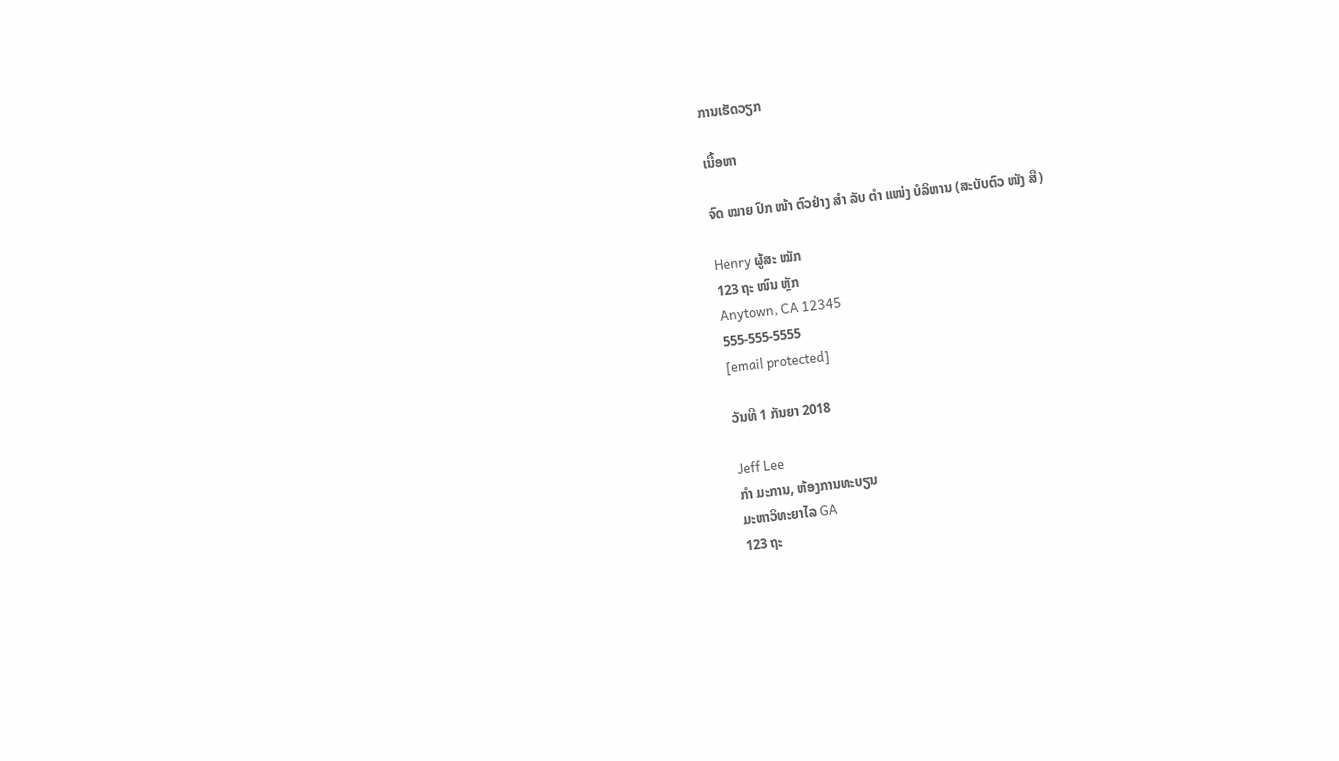ການເຮັດວຽກ

ເນື້ອຫາ

ຈົດ ໝາຍ ປົກ ໜ້າ ຕົວຢ່າງ ສຳ ລັບ ຕຳ ແໜ່ງ ບໍລິຫານ (ສະບັບຕົວ ໜັງ ສື)

Henry ຜູ້ສະ ໝັກ
123 ຖະ ໜົນ ຫຼັກ
Anytown, CA 12345
555-555-5555
[email protected]

ວັນທີ 1 ກັນຍາ 2018

Jeff Lee
ກຳ ມະການ, ຫ້ອງການທະບຽນ
ມະຫາວິທະຍາໄລ GA
123 ຖະ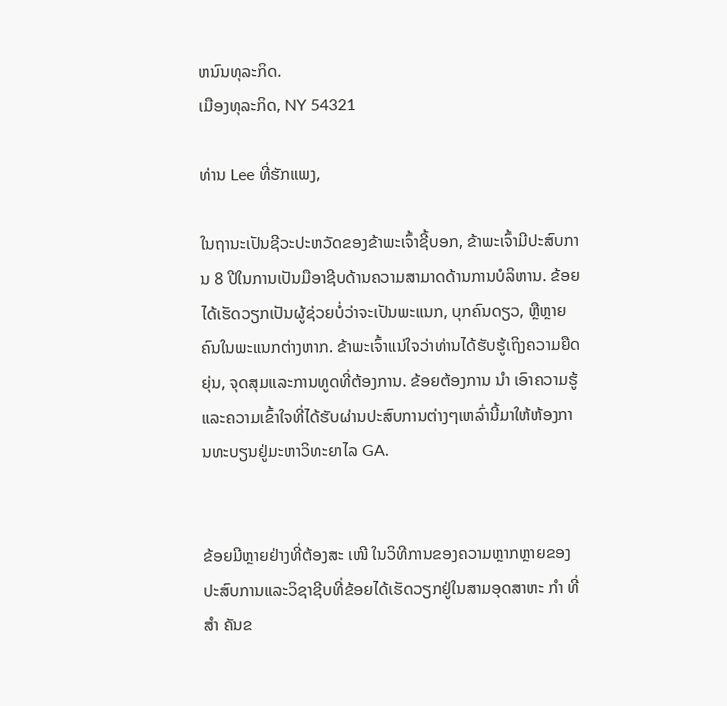ຫນົນທຸລະກິດ.
ເມືອງທຸລະກິດ, NY 54321

ທ່ານ Lee ທີ່ຮັກແພງ,

ໃນຖານະເປັນຊີວະປະຫວັດຂອງຂ້າພະເຈົ້າຊີ້ບອກ, ຂ້າພະເຈົ້າມີປະສົບການ 8 ປີໃນການເປັນມືອາຊີບດ້ານຄວາມສາມາດດ້ານການບໍລິຫານ. ຂ້ອຍໄດ້ເຮັດວຽກເປັນຜູ້ຊ່ວຍບໍ່ວ່າຈະເປັນພະແນກ, ບຸກຄົນດຽວ, ຫຼືຫຼາຍຄົນໃນພະແນກຕ່າງຫາກ. ຂ້າພະເຈົ້າແນ່ໃຈວ່າທ່ານໄດ້ຮັບຮູ້ເຖິງຄວາມຍືດຍຸ່ນ, ຈຸດສຸມແລະການທູດທີ່ຕ້ອງການ. ຂ້ອຍຕ້ອງການ ນຳ ເອົາຄວາມຮູ້ແລະຄວາມເຂົ້າໃຈທີ່ໄດ້ຮັບຜ່ານປະສົບການຕ່າງໆເຫລົ່ານີ້ມາໃຫ້ຫ້ອງການທະບຽນຢູ່ມະຫາວິທະຍາໄລ GA.


ຂ້ອຍມີຫຼາຍຢ່າງທີ່ຕ້ອງສະ ເໜີ ໃນວິທີການຂອງຄວາມຫຼາກຫຼາຍຂອງປະສົບການແລະວິຊາຊີບທີ່ຂ້ອຍໄດ້ເຮັດວຽກຢູ່ໃນສາມອຸດສາຫະ ກຳ ທີ່ ສຳ ຄັນຂ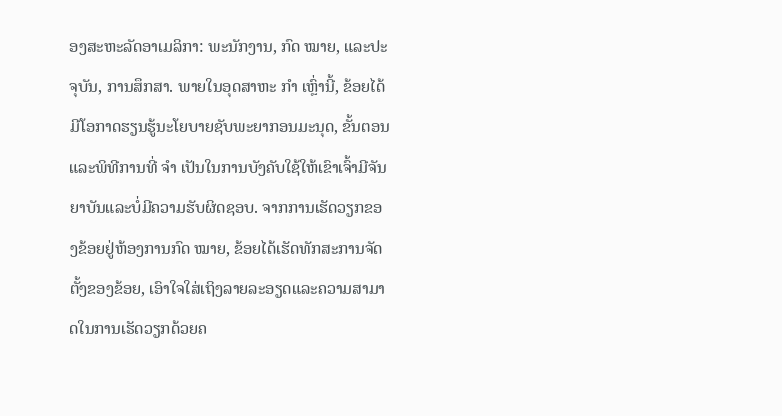ອງສະຫະລັດອາເມລິກາ: ພະນັກງານ, ກົດ ໝາຍ, ແລະປະຈຸບັນ, ການສຶກສາ. ພາຍໃນອຸດສາຫະ ກຳ ເຫຼົ່ານີ້, ຂ້ອຍໄດ້ມີໂອກາດຮຽນຮູ້ນະໂຍບາຍຊັບພະຍາກອນມະນຸດ, ຂັ້ນຕອນແລະພິທີການທີ່ ຈຳ ເປັນໃນການບັງຄັບໃຊ້ໃຫ້ເຂົາເຈົ້າມີຈັນຍາບັນແລະບໍ່ມີຄວາມຮັບຜິດຊອບ. ຈາກການເຮັດວຽກຂອງຂ້ອຍຢູ່ຫ້ອງການກົດ ໝາຍ, ຂ້ອຍໄດ້ເຮັດທັກສະການຈັດຕັ້ງຂອງຂ້ອຍ, ເອົາໃຈໃສ່ເຖິງລາຍລະອຽດແລະຄວາມສາມາດໃນການເຮັດວຽກດ້ວຍຄ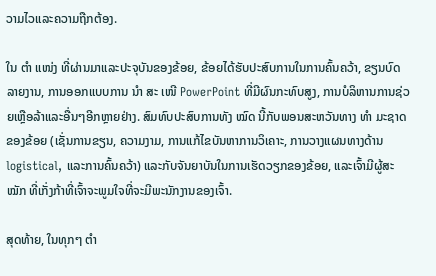ວາມໄວແລະຄວາມຖືກຕ້ອງ.

ໃນ ຕຳ ແໜ່ງ ທີ່ຜ່ານມາແລະປະຈຸບັນຂອງຂ້ອຍ, ຂ້ອຍໄດ້ຮັບປະສົບການໃນການຄົ້ນຄວ້າ, ຂຽນບົດລາຍງານ, ການອອກແບບການ ນຳ ສະ ເໜີ PowerPoint ທີ່ມີຜົນກະທົບສູງ, ການບໍລິຫານການຊ່ວຍເຫຼືອລ້າແລະອື່ນໆອີກຫຼາຍຢ່າງ. ສົມທົບປະສົບການທັງ ໝົດ ນີ້ກັບພອນສະຫວັນທາງ ທຳ ມະຊາດຂອງຂ້ອຍ (ເຊັ່ນການຂຽນ, ຄວາມງາມ, ການແກ້ໄຂບັນຫາການວິເຄາະ, ການວາງແຜນທາງດ້ານ logistical, ແລະການຄົ້ນຄວ້າ) ແລະກັບຈັນຍາບັນໃນການເຮັດວຽກຂອງຂ້ອຍ, ແລະເຈົ້າມີຜູ້ສະ ໝັກ ທີ່ເກັ່ງກ້າທີ່ເຈົ້າຈະພູມໃຈທີ່ຈະມີພະນັກງານຂອງເຈົ້າ.

ສຸດທ້າຍ, ໃນທຸກໆ ຕຳ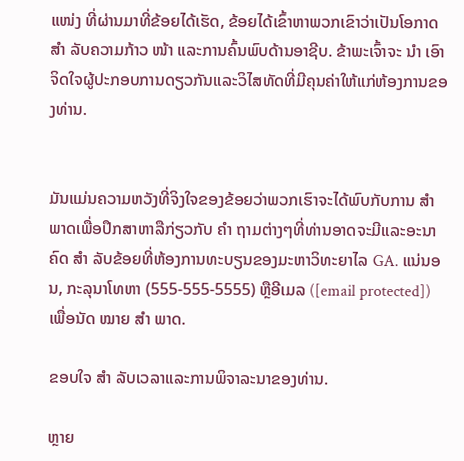ແໜ່ງ ທີ່ຜ່ານມາທີ່ຂ້ອຍໄດ້ເຮັດ, ຂ້ອຍໄດ້ເຂົ້າຫາພວກເຂົາວ່າເປັນໂອກາດ ສຳ ລັບຄວາມກ້າວ ໜ້າ ແລະການຄົ້ນພົບດ້ານອາຊີບ. ຂ້າພະເຈົ້າຈະ ນຳ ເອົາຈິດໃຈຜູ້ປະກອບການດຽວກັນແລະວິໄສທັດທີ່ມີຄຸນຄ່າໃຫ້ແກ່ຫ້ອງການຂອງທ່ານ.


ມັນແມ່ນຄວາມຫວັງທີ່ຈິງໃຈຂອງຂ້ອຍວ່າພວກເຮົາຈະໄດ້ພົບກັບການ ສຳ ພາດເພື່ອປຶກສາຫາລືກ່ຽວກັບ ຄຳ ຖາມຕ່າງໆທີ່ທ່ານອາດຈະມີແລະອະນາຄົດ ສຳ ລັບຂ້ອຍທີ່ຫ້ອງການທະບຽນຂອງມະຫາວິທະຍາໄລ GA. ແນ່ນອນ, ກະລຸນາໂທຫາ (555-555-5555) ຫຼືອີເມລ ([email protected]) ເພື່ອນັດ ໝາຍ ສຳ ພາດ.

ຂອບໃຈ ສຳ ລັບເວລາແລະການພິຈາລະນາຂອງທ່ານ.

ຫຼາຍ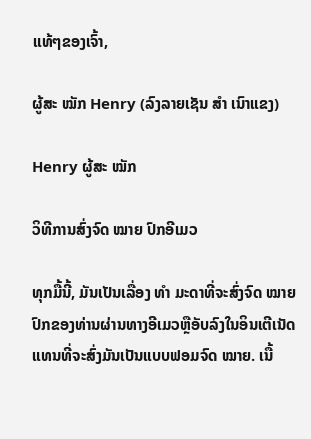ແທ້ໆຂອງເຈົ້າ,

ຜູ້ສະ ໝັກ Henry (ລົງລາຍເຊັນ ສຳ ເນົາແຂງ)

Henry ຜູ້ສະ ໝັກ

ວິທີການສົ່ງຈົດ ໝາຍ ປົກອີເມວ

ທຸກມື້ນີ້, ມັນເປັນເລື່ອງ ທຳ ມະດາທີ່ຈະສົ່ງຈົດ ໝາຍ ປົກຂອງທ່ານຜ່ານທາງອີເມວຫຼືອັບລົງໃນອິນເຕີເນັດແທນທີ່ຈະສົ່ງມັນເປັນແບບຟອມຈົດ ໝາຍ. ເນື້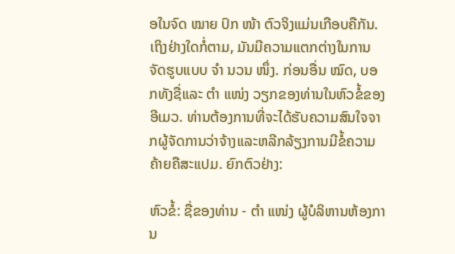ອໃນຈົດ ໝາຍ ປົກ ໜ້າ ຕົວຈິງແມ່ນເກືອບຄືກັນ. ເຖິງຢ່າງໃດກໍ່ຕາມ, ມັນມີຄວາມແຕກຕ່າງໃນການຈັດຮູບແບບ ຈຳ ນວນ ໜຶ່ງ. ກ່ອນອື່ນ ໝົດ, ບອກທັງຊື່ແລະ ຕຳ ແໜ່ງ ວຽກຂອງທ່ານໃນຫົວຂໍ້ຂອງອີເມວ. ທ່ານຕ້ອງການທີ່ຈະໄດ້ຮັບຄວາມສົນໃຈຈາກຜູ້ຈັດການວ່າຈ້າງແລະຫລີກລ້ຽງການມີຂໍ້ຄວາມຄ້າຍຄືສະແປມ. ຍົກຕົວຢ່າງ:

ຫົວຂໍ້: ຊື່ຂອງທ່ານ - ຕຳ ແໜ່ງ ຜູ້ບໍລິຫານຫ້ອງການ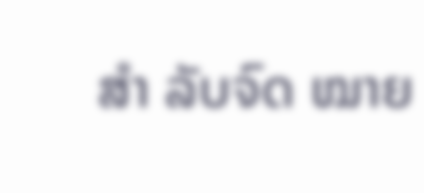ສຳ ລັບຈົດ ໝາຍ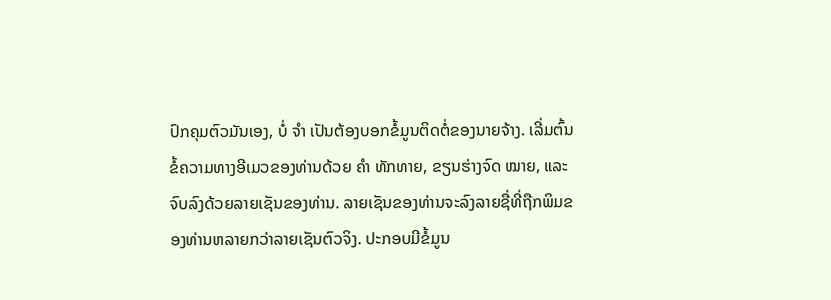ປົກຄຸມຕົວມັນເອງ, ບໍ່ ຈຳ ເປັນຕ້ອງບອກຂໍ້ມູນຕິດຕໍ່ຂອງນາຍຈ້າງ. ເລີ່ມຕົ້ນຂໍ້ຄວາມທາງອີເມວຂອງທ່ານດ້ວຍ ຄຳ ທັກທາຍ, ຂຽນຮ່າງຈົດ ໝາຍ, ແລະຈົບລົງດ້ວຍລາຍເຊັນຂອງທ່ານ. ລາຍເຊັນຂອງທ່ານຈະລົງລາຍຊື່ທີ່ຖືກພິມຂອງທ່ານຫລາຍກວ່າລາຍເຊັນຕົວຈິງ. ປະກອບມີຂໍ້ມູນ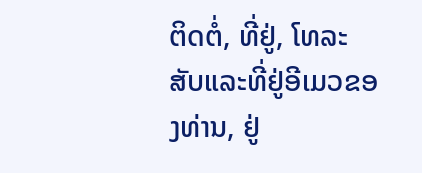ຕິດຕໍ່, ທີ່ຢູ່, ໂທລະສັບແລະທີ່ຢູ່ອີເມວຂອງທ່ານ, ຢູ່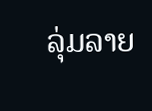ລຸ່ມລາຍ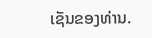ເຊັນຂອງທ່ານ.